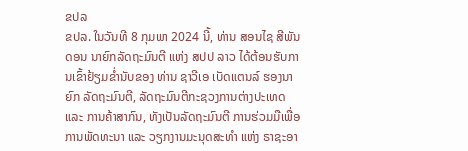ຂປລ
ຂປລ. ໃນວັນທີ 8 ກຸມພາ 2024 ນີ້, ທ່ານ ສອນໄຊ ສີພັນດອນ ນາຍົກລັດຖະມົນຕີ ແຫ່ງ ສປປ ລາວ ໄດ້ຕ້ອນຮັບການເຂົ້າຢ້ຽມຂໍ່ານັບຂອງ ທ່ານ ຊາວີເອ ເບັດແຕນລ໌ ຮອງນາຍົກ ລັດຖະມົນຕີ, ລັດຖະມົນຕີກະຊວງການຕ່າງປະເທດ ແລະ ການຄ້າສາກົນ, ທັງເປັນລັດຖະມົນຕີ ການຮ່ວມມືເພື່ອການພັດທະນາ ແລະ ວຽກງານມະນຸດສະທໍາ ແຫ່ງ ຣາຊະອາ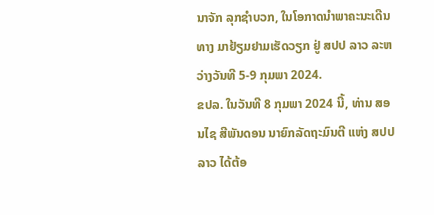ນາຈັກ ລຸກຊໍາບວກ, ໃນໂອກາດນໍາພາຄະນະເດີນທາງ ມາຢ້ຽມຢາມເຮັດວຽກ ຢູ່ ສປປ ລາວ ລະຫວ່າງວັນທີ 5-9 ກຸມພາ 2024.
ຂປລ. ໃນວັນທີ 8 ກຸມພາ 2024 ນີ້, ທ່ານ ສອນໄຊ ສີພັນດອນ ນາຍົກລັດຖະມົນຕີ ແຫ່ງ ສປປ ລາວ ໄດ້ຕ້ອ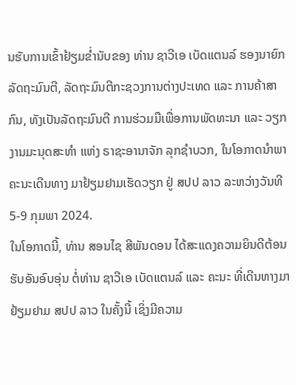ນຮັບການເຂົ້າຢ້ຽມຂໍ່ານັບຂອງ ທ່ານ ຊາວີເອ ເບັດແຕນລ໌ ຮອງນາຍົກ ລັດຖະມົນຕີ, ລັດຖະມົນຕີກະຊວງການຕ່າງປະເທດ ແລະ ການຄ້າສາກົນ, ທັງເປັນລັດຖະມົນຕີ ການຮ່ວມມືເພື່ອການພັດທະນາ ແລະ ວຽກງານມະນຸດສະທໍາ ແຫ່ງ ຣາຊະອານາຈັກ ລຸກຊໍາບວກ, ໃນໂອກາດນໍາພາຄະນະເດີນທາງ ມາຢ້ຽມຢາມເຮັດວຽກ ຢູ່ ສປປ ລາວ ລະຫວ່າງວັນທີ 5-9 ກຸມພາ 2024.
ໃນໂອກາດນີ້, ທ່ານ ສອນໄຊ ສີພັນດອນ ໄດ້ສະແດງຄວາມຍິນດີຕ້ອນຮັບອັນອົບອຸ່ນ ຕໍ່ທ່ານ ຊາວີເອ ເບັດແຕນລ໌ ແລະ ຄະນະ ທີ່ເດີນທາງມາຢ້ຽມຢາມ ສປປ ລາວ ໃນຄັ້ງນີ້ ເຊິ່ງມີຄວາມ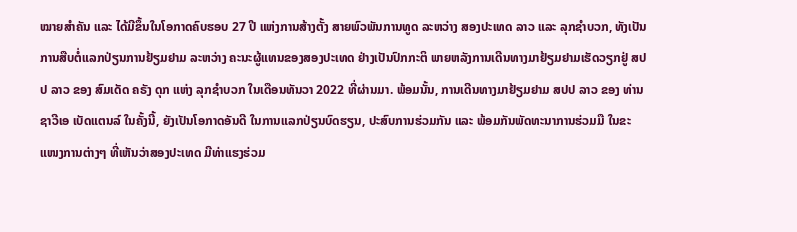ໝາຍສໍາຄັນ ແລະ ໄດ້ມີຂຶ້ນໃນໂອກາດຄົບຮອບ 27 ປີ ແຫ່ງການສ້າງຕັ້ງ ສາຍພົວພັນການທູດ ລະຫວ່າງ ສອງປະເທດ ລາວ ແລະ ລຸກຊໍາບວກ, ທັງເປັນການສືບຕໍ່ແລກປ່ຽນການຢ້ຽມຢາມ ລະຫວ່າງ ຄະນະຜູ້ແທນຂອງສອງປະເທດ ຢ່າງເປັນປົກກະຕິ ພາຍຫລັງການເດີນທາງມາຢ້ຽມຢາມເຮັດວຽກຢູ່ ສປປ ລາວ ຂອງ ສົມເດັດ ຄຣັງ ດຸກ ແຫ່ງ ລຸກຊໍາບວກ ໃນເດືອນທັນວາ 2022 ທີ່ຜ່ານມາ. ພ້ອມນັ້ນ, ການເດີນທາງມາຢ້ຽມຢາມ ສປປ ລາວ ຂອງ ທ່ານ ຊາວີເອ ເບັດແຕນລ໌ ໃນຄັ້ງນີ້, ຍັງເປັນໂອກາດອັນດີ ໃນການແລກປ່ຽນບົດຮຽນ, ປະສົບການຮ່ວມກັນ ແລະ ພ້ອມກັນພັດທະນາການຮ່ວມມື ໃນຂະແໜງການຕ່າງໆ ທີ່ເຫັນວ່າສອງປະເທດ ມີທ່າແຮງຮ່ວມ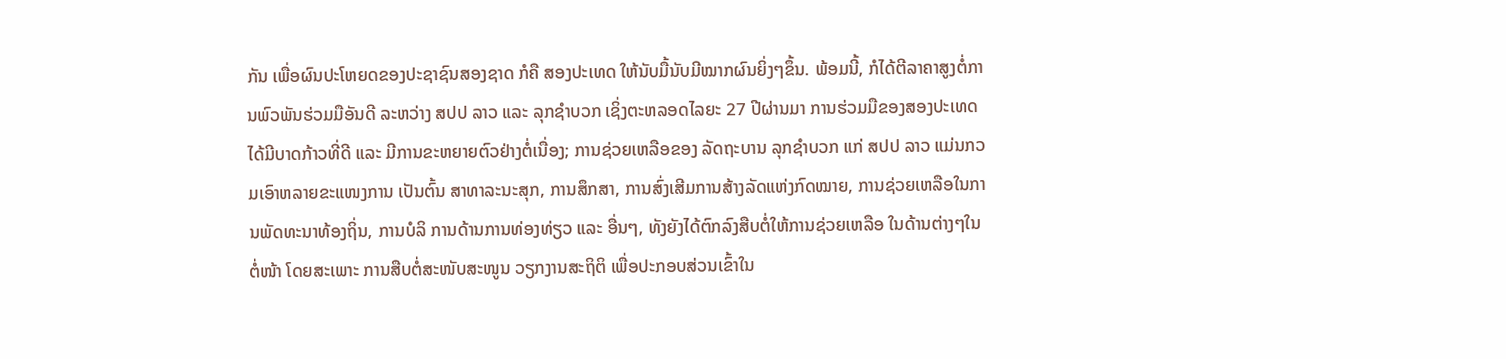ກັນ ເພື່ອຜົນປະໂຫຍດຂອງປະຊາຊົນສອງຊາດ ກໍຄື ສອງປະເທດ ໃຫ້ນັບມື້ນັບມີໝາກຜົນຍິ່ງໆຂຶ້ນ. ພ້ອມນີ້, ກໍໄດ້ຕີລາຄາສູງຕໍ່ການພົວພັນຮ່ວມມືອັນດີ ລະຫວ່າງ ສປປ ລາວ ແລະ ລຸກຊຳບວກ ເຊິ່ງຕະຫລອດໄລຍະ 27 ປີຜ່ານມາ ການຮ່ວມມືຂອງສອງປະເທດ ໄດ້ມີບາດກ້າວທີ່ດີ ແລະ ມີການຂະຫຍາຍຕົວຢ່າງຕໍ່ເນື່ອງ; ການຊ່ວຍເຫລືອຂອງ ລັດຖະບານ ລຸກຊຳບວກ ແກ່ ສປປ ລາວ ແມ່ນກວມເອົາຫລາຍຂະແໜງການ ເປັນຕົ້ນ ສາທາລະນະສຸກ, ການສຶກສາ, ການສົ່ງເສີມການສ້າງລັດແຫ່ງກົດໝາຍ, ການຊ່ວຍເຫລືອໃນການພັດທະນາທ້ອງຖິ່ນ, ການບໍລິ ການດ້ານການທ່ອງທ່ຽວ ແລະ ອື່ນໆ, ທັງຍັງໄດ້ຕົກລົງສືບຕໍ່ໃຫ້ການຊ່ວຍເຫລືອ ໃນດ້ານຕ່າງໆໃນຕໍ່ໜ້າ ໂດຍສະເພາະ ການສືບຕໍ່ສະໜັບສະໜູນ ວຽກງານສະຖິຕິ ເພື່ອປະກອບສ່ວນເຂົ້າໃນ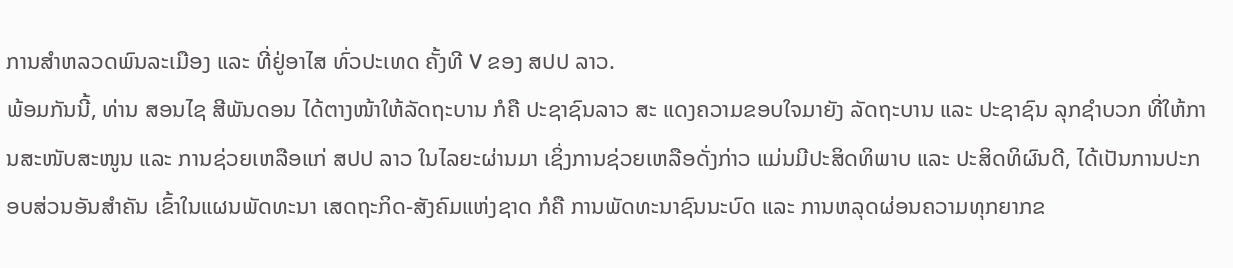ການສຳຫລວດພົນລະເມືອງ ແລະ ທີ່ຢູ່ອາໄສ ທົ່ວປະເທດ ຄັ້ງທີ V ຂອງ ສປປ ລາວ.
ພ້ອມກັນນີ້, ທ່ານ ສອນໄຊ ສີພັນດອນ ໄດ້ຕາງໜ້າໃຫ້ລັດຖະບານ ກໍຄື ປະຊາຊົນລາວ ສະ ແດງຄວາມຂອບໃຈມາຍັງ ລັດຖະບານ ແລະ ປະຊາຊົນ ລຸກຊໍາບວກ ທີ່ໃຫ້ການສະໜັບສະໜູນ ແລະ ການຊ່ວຍເຫລືອແກ່ ສປປ ລາວ ໃນໄລຍະຜ່ານມາ ເຊິ່ງການຊ່ວຍເຫລືອດັ່ງກ່າວ ແມ່ນມີປະສິດທິພາບ ແລະ ປະສິດທິຜົນດີ, ໄດ້ເປັນການປະກອບສ່ວນອັນສໍາຄັນ ເຂົ້າໃນແຜນພັດທະນາ ເສດຖະກິດ-ສັງຄົມແຫ່ງຊາດ ກໍຄື ການພັດທະນາຊົນນະບົດ ແລະ ການຫລຸດຜ່ອນຄວາມທຸກຍາກຂ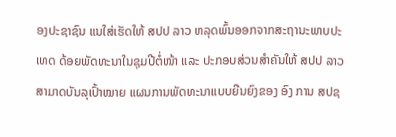ອງປະຊາຊົນ ແນໃສ່ເຮັດໃຫ້ ສປປ ລາວ ຫລຸດພົ້ນອອກຈາກສະຖານະພາບປະເທດ ດ້ອຍພັດທະນາໃນຊຸມປີຕໍ່ໜ້າ ແລະ ປະກອບສ່ວນສຳຄັນໃຫ້ ສປປ ລາວ ສາມາດບັນລຸເປົ້າໝາຍ ແຜນການພັດທະນາແບບຍືນຍົງຂອງ ອົງ ການ ສປຊ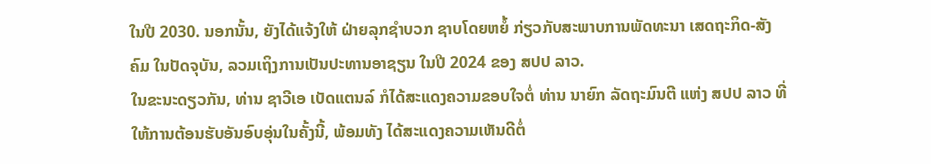ໃນປີ 2030. ນອກນັ້ນ, ຍັງໄດ້ແຈ້ງໃຫ້ ຝ່າຍລຸກຊໍາບວກ ຊາບໂດຍຫຍໍ້ ກ່ຽວກັບສະພາບການພັດທະນາ ເສດຖະກິດ-ສັງຄົມ ໃນປັດຈຸບັນ, ລວມເຖິງການເປັນປະທານອາຊຽນ ໃນປີ 2024 ຂອງ ສປປ ລາວ.
ໃນຂະນະດຽວກັນ, ທ່ານ ຊາວີເອ ເບັດແຕນລ໌ ກໍໄດ້ສະແດງຄວາມຂອບໃຈຕໍ່ ທ່ານ ນາຍົກ ລັດຖະມົນຕີ ແຫ່ງ ສປປ ລາວ ທີ່ໃຫ້ການຕ້ອນຮັບອັນອົບອຸ່ນໃນຄັ້ງນີ້, ພ້ອມທັງ ໄດ້ສະແດງຄວາມເຫັນດີຕໍ່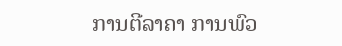ການຕີລາຄາ ການພົວ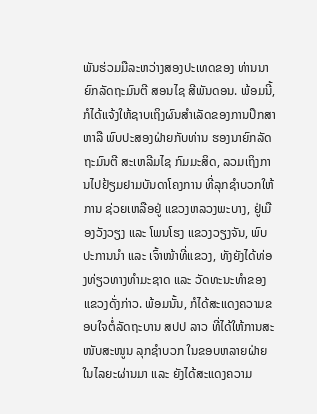ພັນຮ່ວມມືລະຫວ່າງສອງປະເທດຂອງ ທ່ານນາຍົກລັດຖະມົນຕີ ສອນໄຊ ສີພັນດອນ. ພ້ອມນີ້, ກໍໄດ້ແຈ້ງໃຫ້ຊາບເຖິງຜົນສໍາເລັດຂອງການປຶກສາຫາລື ພົບປະສອງຝ່າຍກັບທ່ານ ຮອງນາຍົກລັດຖະມົນຕີ ສະເຫລີມໄຊ ກົມມະສິດ, ລວມເຖິງການໄປຢ້ຽມຢາມບັນດາໂຄງການ ທີ່ລຸກຊໍາບວກໃຫ້ການ ຊ່ວຍເຫລືອຢູ່ ແຂວງຫລວງພະບາງ, ຢູ່ເມືອງວັງວຽງ ແລະ ໂພນໂຮງ ແຂວງວຽງຈັນ, ພົບປະການນໍາ ແລະ ເຈົ້າໜ້າທີ່ແຂວງ, ທັງຍັງໄດ້ທ່ອງທ່ຽວທາງທຳມະຊາດ ແລະ ວັດທະນະທຳຂອງແຂວງດັ່ງກ່າວ. ພ້ອມນັ້ນ, ກໍໄດ້ສະແດງຄວາມຂອບໃຈຕໍ່ລັດຖະບານ ສປປ ລາວ ທີ່ໄດ້ໃຫ້ການສະໜັບສະໜູນ ລຸກຊໍາບວກ ໃນຂອບຫລາຍຝ່າຍ ໃນໄລຍະຜ່ານມາ ແລະ ຍັງໄດ້ສະແດງຄວາມ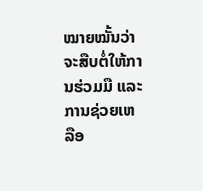ໝາຍໝັ້ນວ່າ ຈະສືບຕໍ່ໃຫ້ການຮ່ວມມື ແລະ ການຊ່ວຍເຫລືອ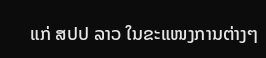ແກ່ ສປປ ລາວ ໃນຂະແໜງການຕ່າງໆ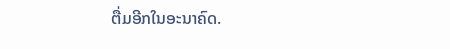ຕື່ມອີກໃນອະນາຄົດ.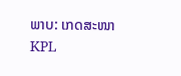ພາບ: ເກດສະໜາ
KPL